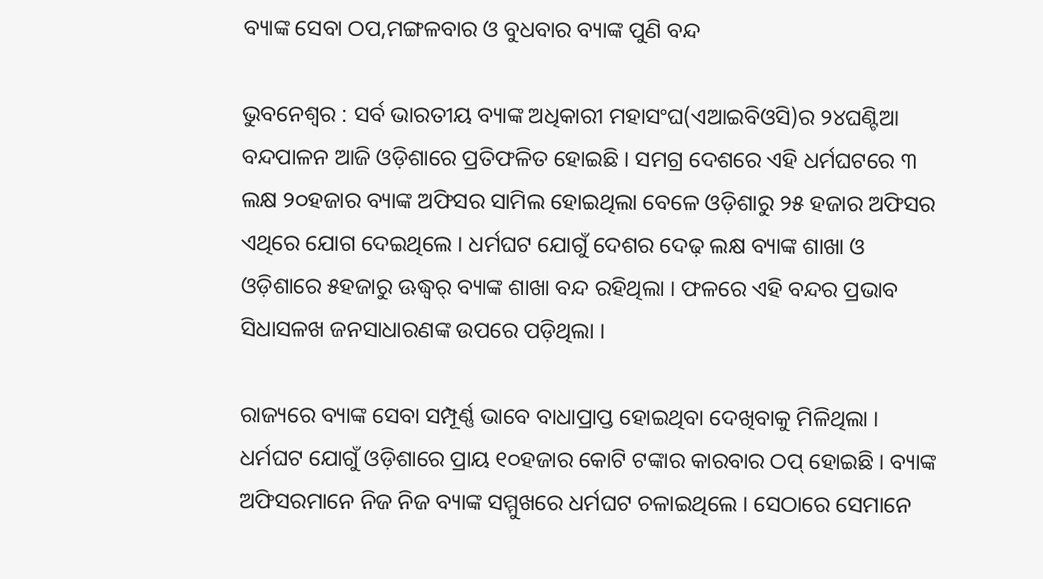ବ୍ୟାଙ୍କ ସେବା ଠପ,ମଙ୍ଗଳବାର ଓ ବୁଧବାର ବ୍ୟାଙ୍କ ପୁଣି ବନ୍ଦ

ଭୁବନେଶ୍ୱର : ସର୍ବ ଭାରତୀୟ ବ୍ୟାଙ୍କ ଅଧିକାରୀ ମହାସଂଘ(ଏଆଇବିଓସି)ର ୨୪ଘଣ୍ଟିଆ ବନ୍ଦପାଳନ ଆଜି ଓଡ଼ିଶାରେ ପ୍ରତିଫଳିତ ହୋଇଛି । ସମଗ୍ର ଦେଶରେ ଏହି ଧର୍ମଘଟରେ ୩ ଲକ୍ଷ ୨୦ହଜାର ବ୍ୟାଙ୍କ ଅଫିସର ସାମିଲ ହୋଇଥିଲା ବେଳେ ଓଡ଼ିଶାରୁ ୨୫ ହଜାର ଅଫିସର ଏଥିରେ ଯୋଗ ଦେଇଥିଲେ । ଧର୍ମଘଟ ଯୋଗୁଁ ଦେଶର ଦେଢ଼ ଲକ୍ଷ ବ୍ୟାଙ୍କ ଶାଖା ଓ ଓଡ଼ିଶାରେ ୫ହଜାରୁ ଊଦ୍ଧ୍ୱର୍ ବ୍ୟାଙ୍କ ଶାଖା ବନ୍ଦ ରହିଥିଲା । ଫଳରେ ଏହି ବନ୍ଦର ପ୍ରଭାବ ସିଧାସଳଖ ଜନସାଧାରଣଙ୍କ ଉପରେ ପଡ଼ିଥିଲା ।

ରାଜ୍ୟରେ ବ୍ୟାଙ୍କ ସେବା ସମ୍ପୂର୍ଣ୍ଣ ଭାବେ ବାଧାପ୍ରାପ୍ତ ହୋଇଥିବା ଦେଖିବାକୁ ମିଳିଥିଲା । ଧର୍ମଘଟ ଯୋଗୁଁ ଓଡ଼ିଶାରେ ପ୍ରାୟ ୧୦ହଜାର କୋଟି ଟଙ୍କାର କାରବାର ଠପ୍ ହୋଇଛି । ବ୍ୟାଙ୍କ ଅଫିସରମାନେ ନିଜ ନିଜ ବ୍ୟାଙ୍କ ସମ୍ମୁଖରେ ଧର୍ମଘଟ ଚଳାଇଥିଲେ । ସେଠାରେ ସେମାନେ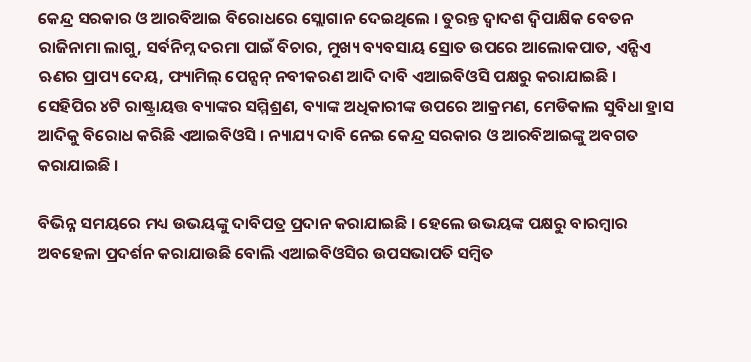କେନ୍ଦ୍ର ସରକାର ଓ ଆରବିଆଇ ବିରୋଧରେ ସ୍ଲୋଗାନ ଦେଇଥିଲେ । ତୁରନ୍ତ ଦ୍ୱାଦଶ ଦ୍ୱିପାକ୍ଷିକ ବେତନ ରାଜିନାମା ଲାଗୁ, ସର୍ବନିମ୍ନ ଦରମା ପାଇଁ ବିଚାର, ମୁଖ୍ୟ ବ୍ୟବସାୟ ସ୍ରୋତ ଉପରେ ଆଲୋକପାତ, ଏନ୍ପିଏ ଋଣର ପ୍ରାପ୍ୟ ଦେୟ, ଫ୍ୟାମିଲ୍ ପେନ୍ସନ୍ ନବୀକରଣ ଆଦି ଦାବି ଏଆଇବିଓସି ପକ୍ଷରୁ କରାଯାଇଛି । ସେହିପିର ୪ଟି ରାଷ୍ଟ୍ରାୟତ୍ତ ବ୍ୟାଙ୍କର ସମ୍ମିଶ୍ରଣ, ବ୍ୟାଙ୍କ ଅଧିକାରୀଙ୍କ ଉପରେ ଆକ୍ରମଣ, ମେଡିକାଲ ସୁବିଧା ହ୍ରାସ ଆଦିକୁ ବିରୋଧ କରିଛି ଏଆଇବିଓସି । ନ୍ୟାଯ୍ୟ ଦାବି ନେଇ କେନ୍ଦ୍ର ସରକାର ଓ ଆରବିଆଇଙ୍କୁ ଅବଗତ କରାଯାଇଛି ।

ବିଭିନ୍ନ ସମୟରେ ମଧ୍ୟ ଉଭୟଙ୍କୁ ଦାବିପତ୍ର ପ୍ରଦାନ କରାଯାଇଛି । ହେଲେ ଉଭୟଙ୍କ ପକ୍ଷରୁ ବାରମ୍ବାର ଅବହେଳା ପ୍ରଦର୍ଶନ କରାଯାଉଛି ବୋଲି ଏଆଇବିଓସିର ଉପସଭାପତି ସମ୍ବିତ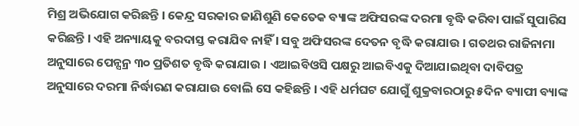ମିଶ୍ର ଅଭିଯୋଗ କରିଛନ୍ତି । କେନ୍ଦ୍ର ସରକାର ଜାଣିଶୁଣି କେତେକ ବ୍ୟାଙ୍କ ଅଫିସରଙ୍କ ଦରମା ବୃଦ୍ଧି କରିବା ପାଇଁ ସୁପାରିସ କରିଛନ୍ତି । ଏହି ଅନ୍ୟାୟକୁ ବରଦାସ୍ତ କରାଯିବ ନାହିଁ । ସବୁ ଅଫିସରଙ୍କ ଦେତନ ବୃଦ୍ଧି କରାଯାଉ । ଗତଥର ରାଜିନାମା ଅନୁସାରେ ପେନ୍ସନ୍ର ୩୦ ପ୍ରତିଶତ ବୃଦ୍ଧି କରାଯାଉ । ଏଆଇବିଓସି ପକ୍ଷରୁ ଆଇବିଏକୁ ଦିଆଯାଇଥିବା ଦାବିପତ୍ର ଅନୁସାରେ ଦରମା ନିର୍ଦ୍ଧାରଣ କରାଯାଉ ବୋଲି ସେ କହିଛନ୍ତି । ଏହି ଧର୍ମଘଟ ଯୋଗୁଁ ଶୁକ୍ରବାରଠାରୁ ୫ଦିନ ବ୍ୟାପୀ ବ୍ୟାଙ୍କ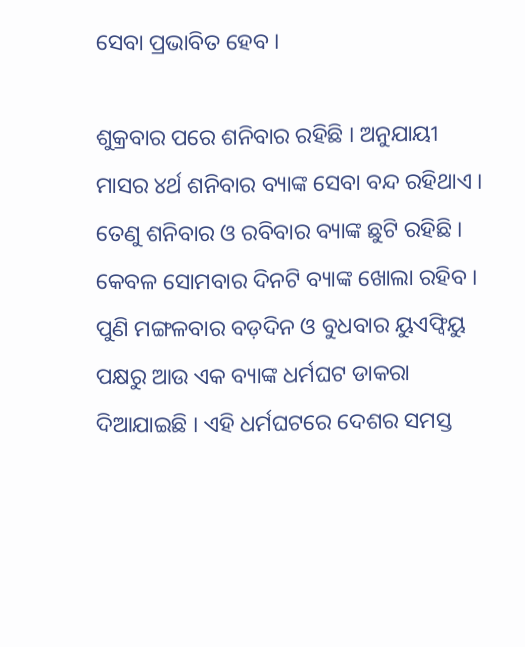ସେବା ପ୍ରଭାବିତ ହେବ ।

ଶୁକ୍ରବାର ପରେ ଶନିବାର ରହିଛି । ଅନୁଯାୟୀ ମାସର ୪ର୍ଥ ଶନିବାର ବ୍ୟାଙ୍କ ସେବା ବନ୍ଦ ରହିଥାଏ । ତେଣୁ ଶନିବାର ଓ ରବିବାର ବ୍ୟାଙ୍କ ଛୁଟି ରହିଛି । କେବଳ ସୋମବାର ଦିନଟି ବ୍ୟାଙ୍କ ଖୋଲା ରହିବ । ପୁଣି ମଙ୍ଗଳବାର ବଡ଼ଦିନ ଓ ବୁଧବାର ୟୁଏଫ୍ବିୟୁ ପକ୍ଷରୁ ଆଉ ଏକ ବ୍ୟାଙ୍କ ଧର୍ମଘଟ ଡାକରା ଦିଆଯାଇଛି । ଏହି ଧର୍ମଘଟରେ ଦେଶର ସମସ୍ତ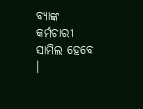ବ୍ୟାଙ୍କ କର୍ମଚାରୀ ସାମିଲ ହେବେ ।